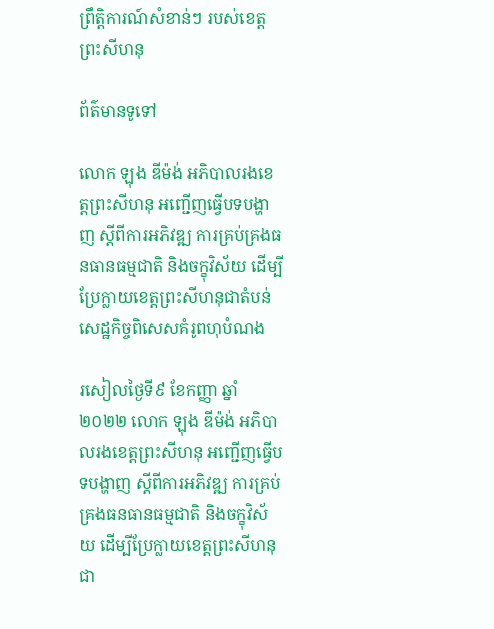ព្រឹត្តិការណ៍សំខាន់ៗ របស់ខេត្តព្រះសីហនុ

ព័ត៌មានទូទៅ

លោក ឡុង ឌីម៉ង់ អភិបាលរងខេត្តព្រះសីហនុ អញ្ជើញធ្វើបទបង្ហាញ ស្តីពីការអភិវឌ្ឍ ការគ្រប់គ្រងធនធានធម្មជាតិ និងចក្ខុវិស័យ ដើម្បីប្រែក្លាយខេត្តព្រះសីហនុជាតំបន់សេដ្ឋកិច្ចពិសេសគំរូពហុបំណង

រសៀលថ្ងៃទី៩ ខែកញ្ញា ឆ្នាំ២០២២ លោក ឡុង ឌីម៉ង់ អភិបាលរងខេត្តព្រះសីហនុ អញ្ជើញធ្វើបទបង្ហាញ ស្តីពីការអភិវឌ្ឍ ការគ្រប់គ្រងធនធានធម្មជាតិ និងចក្ខុវិស័យ ដើម្បីប្រែក្លាយខេត្តព្រះសីហនុជា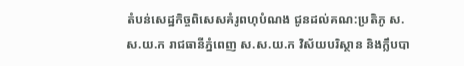តំបន់សេដ្ឋកិច្ចពិសេសគំរូពហុបំណង ជូនដល់គណ:ប្រតិភូ ស.ស.យ.ក រាជធានីភ្នំពេញ ស.ស.យ.ក វិស័យបរិស្ថាន និងក្លឹបបា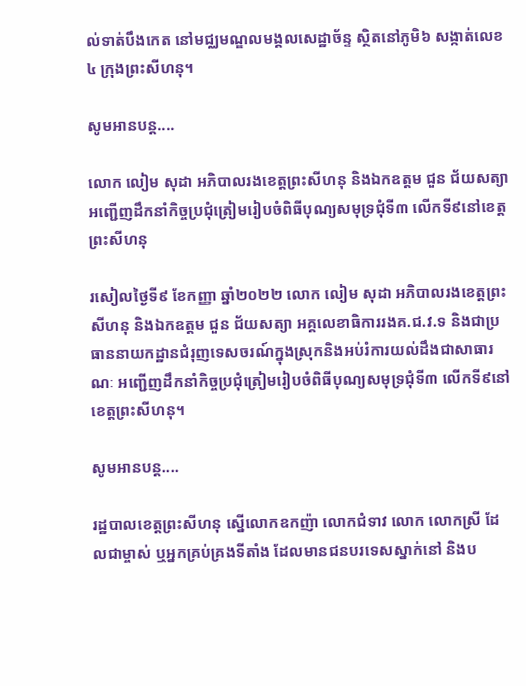ល់ទាត់បឹងកេត នៅមជ្ឈមណ្ឌលមង្គលសេដ្ឋាច័ន្ទ ស្ថិតនៅភូមិ៦ សង្កាត់លេខ៤ ក្រុងព្រះសីហនុ។

សូមអានបន្ត....

លោក លៀម សុដា អភិបាលរងខេត្តព្រះសីហនុ និងឯកឧត្តម ជួន ជ័យសត្យា អញ្ជើញដឹកនាំកិច្ចប្រជុំត្រៀមរៀបចំពិធីបុណ្យសមុទ្រជុំទី៣ លើកទី៩នៅខេត្តព្រះសីហនុ

រសៀលថ្ងៃទី៩ ខែកញ្ញា ឆ្នាំ២០២២ លោក លៀម សុដា អភិបាលរងខេត្តព្រះសីហនុ និងឯកឧត្តម ជួន ជ័យសត្យា អគ្គលេខាធិការរងគ.ជ.វ.ទ និងជាប្រធាននាយកដ្ឋានជំរុញទេសចរណ៍ក្នុងស្រុកនិងអប់រំការយល់ដឹងជាសាធារណៈ អញ្ជើញដឹកនាំកិច្ចប្រជុំត្រៀមរៀបចំពិធីបុណ្យសមុទ្រជុំទី៣ លើកទី៩នៅខេត្តព្រះសីហនុ។

សូមអានបន្ត....

រដ្ឋបាលខេត្តព្រះសីហនុ ស្នើលោកឧកញ៉ា លោកជំទាវ លោក លោកស្រី ដែលជាម្ចាស់ ឬអ្នកគ្រប់គ្រងទីតាំង ដែលមានជនបរទេសស្នាក់នៅ និងប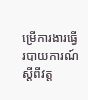ម្រើការងារធ្វើរបាយការណ៍ ស្តីពីវត្ត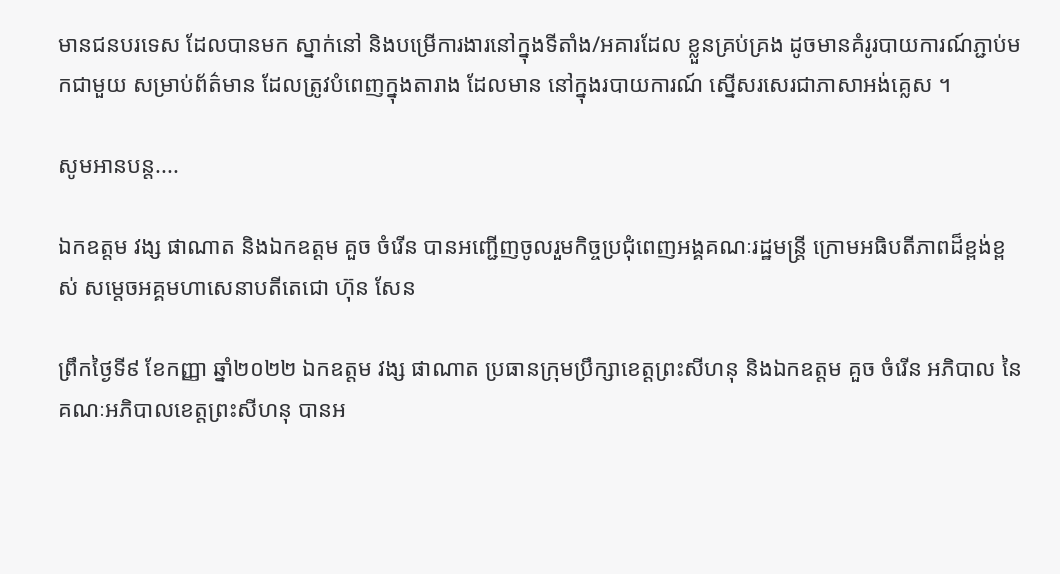មានជនបរទេស ដែលបានមក ស្នាក់នៅ និងបម្រើការងារនៅក្នុងទីតាំង/អគារដែល ខ្លួនគ្រប់គ្រង ដូចមានគំរូរបាយការណ៍ភ្ជាប់មកជាមួយ សម្រាប់ព័ត៌មាន ដែលត្រូវបំពេញក្នុងតារាង ដែលមាន នៅក្នុងរបាយការណ៍ ស្នើសរសេរជាភាសាអង់គ្លេស ។

សូមអានបន្ត....

ឯកឧត្តម វង្ស ផាណាត និងឯកឧត្តម គួច ចំរើន បានអញ្ជើញចូលរួមកិច្ចប្រជុំពេញអង្គគណៈរដ្ឋមន្រ្តី ក្រោមអធិបតីភាពដ៏ខ្ពង់ខ្ពស់ សម្តេចអគ្គមហាសេនាបតីតេជោ ហ៊ុន សែន

ព្រឹកថ្ងៃទី៩ ខែកញ្ញា ឆ្នាំ២០២២ ឯកឧត្តម វង្ស ផាណាត ប្រធានក្រុមប្រឹក្សាខេត្តព្រះសីហនុ និងឯកឧត្តម គួច ចំរើន អភិបាល នៃគណៈអភិបាលខេត្តព្រះសីហនុ បានអ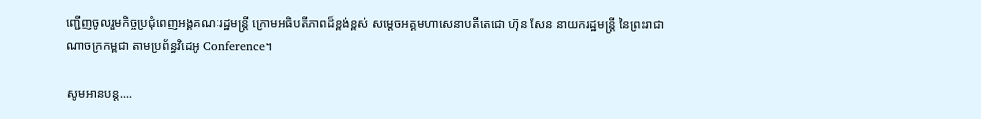ញ្ជើញចូលរួមកិច្ចប្រជុំពេញអង្គគណៈរដ្ឋមន្រ្តី ក្រោមអធិបតីភាពដ៏ខ្ពង់ខ្ពស់ សម្តេចអគ្គមហាសេនាបតីតេជោ ហ៊ុន សែន នាយករដ្ឋមន្រ្តី នៃព្រះរាជាណាចក្រកម្ពជា តាមប្រព័ន្ធវិដេអូ Conference។

សូមអានបន្ត....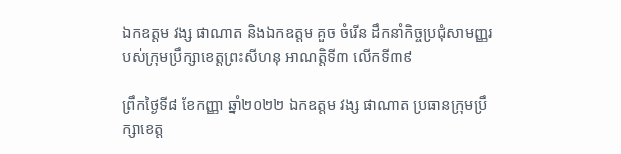ឯកឧត្តម វង្ស ផាណាត និងឯកឧត្តម គួច ចំរើន ដឹកនាំកិច្ចប្រជុំសាមញ្ញរបស់ក្រុមប្រឹក្សាខេត្តព្រះសីហនុ អាណត្តិទី៣ លើកទី៣៩

ព្រឹកថ្ងៃទី៨ ខែកញ្ញា ឆ្នាំ២០២២ ឯកឧត្តម វង្ស ផាណាត ប្រធានក្រុមប្រឹក្សាខេត្ត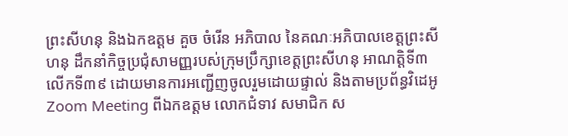ព្រះសីហនុ និងឯកឧត្តម គួច ចំរើន អភិបាល នៃគណៈអភិបាលខេត្តព្រះសីហនុ ដឹកនាំកិច្ចប្រជុំសាមញ្ញរបស់ក្រុមប្រឹក្សាខេត្តព្រះសីហនុ អាណត្តិទី៣ លើកទី៣៩ ដោយមានការអញ្ជើញចូលរួមដោយផ្ទាល់ និងតាមប្រព័ន្ធវិដេអូ Zoom Meeting ពីឯកឧត្តម លោកជំទាវ សមាជិក ស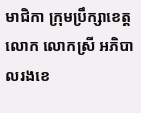មាជិកា ក្រុមប្រឹក្សាខេត្ត លោក លោកស្រី អភិបាលរងខេ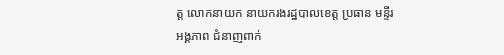ត្ត លោកនាយក នាយករងរដ្ឋបាលខេត្ត ប្រធាន មន្ទីរ អង្គភាព ជំនាញពាក់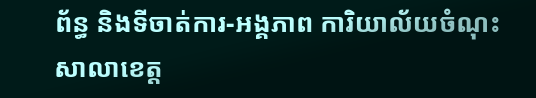ព័ន្ធ និងទីចាត់ការ-អង្គភាព ការិយាល័យចំណុះសាលាខេត្ត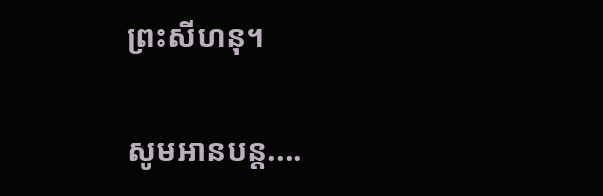ព្រះសីហនុ។

សូមអានបន្ត....